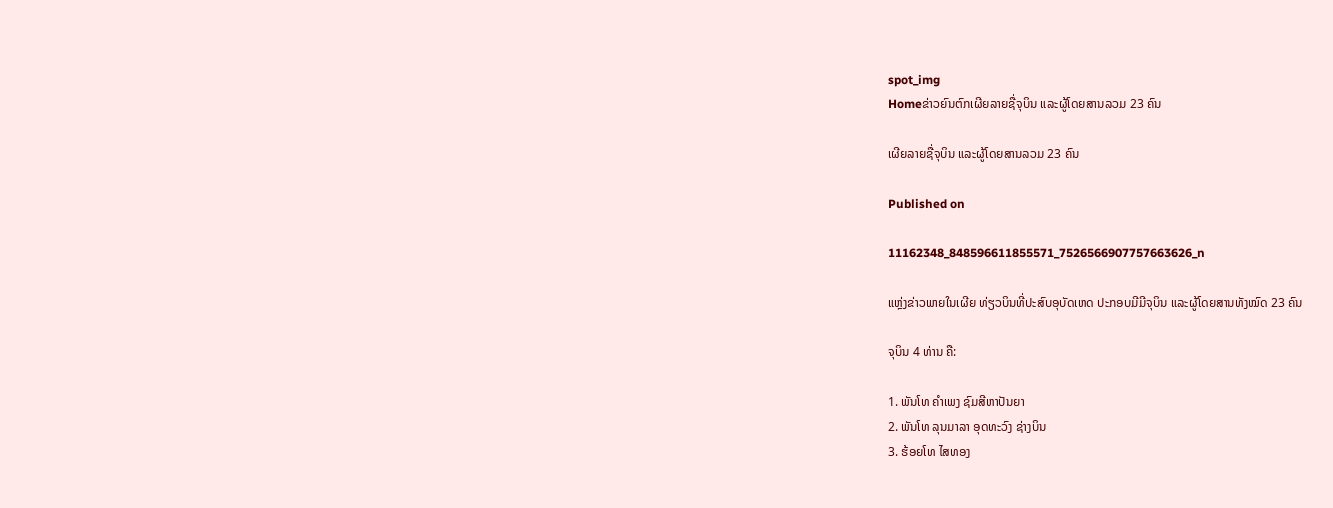spot_img
Homeຂ່າວຍົນຕົກເຜີຍລາຍຊື່ຈຸບິນ ແລະຜູ້ໂດຍສານລວມ 23 ຄົນ

ເຜີຍລາຍຊື່ຈຸບິນ ແລະຜູ້ໂດຍສານລວມ 23 ຄົນ

Published on

11162348_848596611855571_7526566907757663626_n

ແຫຼ່ງຂ່າວພາຍໃນເຜີຍ ທ່ຽວບິນທີ່ປະສົບອຸບັດເຫດ ປະກອບມີມີຈຸບິນ ແລະຜູ້ໂດຍສານທັງໝົດ 23 ຄົນ

ຈຸບິນ 4 ທ່ານ ຄື:

1. ພັນໂທ ຄຳເພງ ຊົມສີຫາປັນຍາ
2. ພັນໂທ ລຸນມາລາ ອຸດທະວົງ ຊ່າງບິນ
3. ຮ້ອຍໂທ ໄສທອງ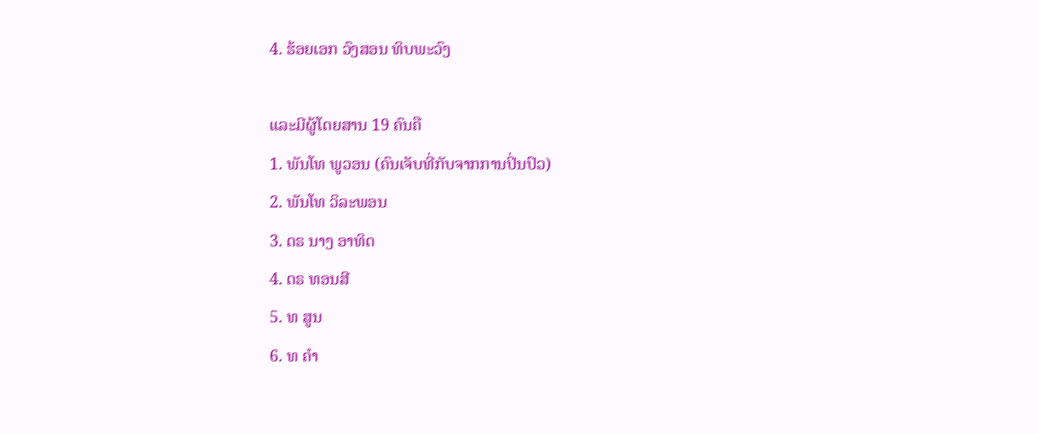4. ຮ້ອຍເອກ ວົງສອນ ທິບພະວົງ

ແລະມີຜູ້ໂດຍສານ 19 ຄົນຄື
1. ພັນໂທ ພູວອນ (ຄົນເຈັບທີ່ກັບຈາກການປິ່ນປົວ)
2. ພັນໂທ ວິລະພອນ
3. ດຣ ນາງ ອາທິດ
4. ດຣ ທອນສີ
5. ທ ສູນ
6. ທ ຄຳ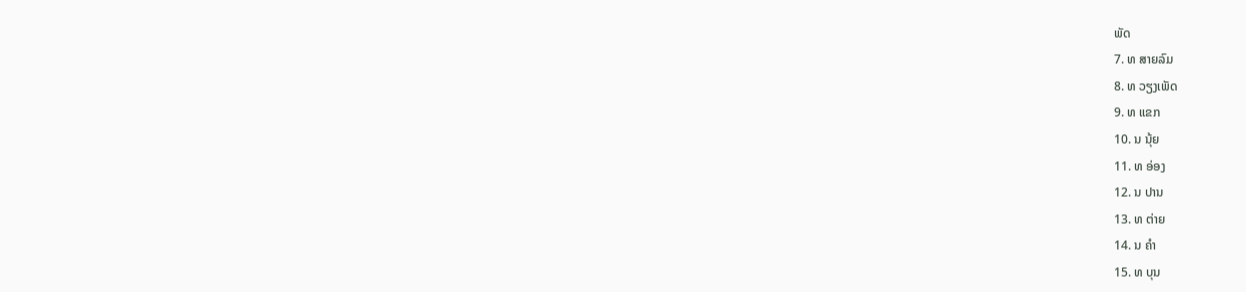ພັດ
7. ທ ສາຍລົມ
8. ທ ວຽງເພັດ
9. ທ ແຂກ
10. ນ ນຸ້ຍ
11. ທ ອ່ອງ
12. ນ ປານ
13. ທ ຕ່າຍ
14. ນ ຄຳ
15. ທ ບຸນ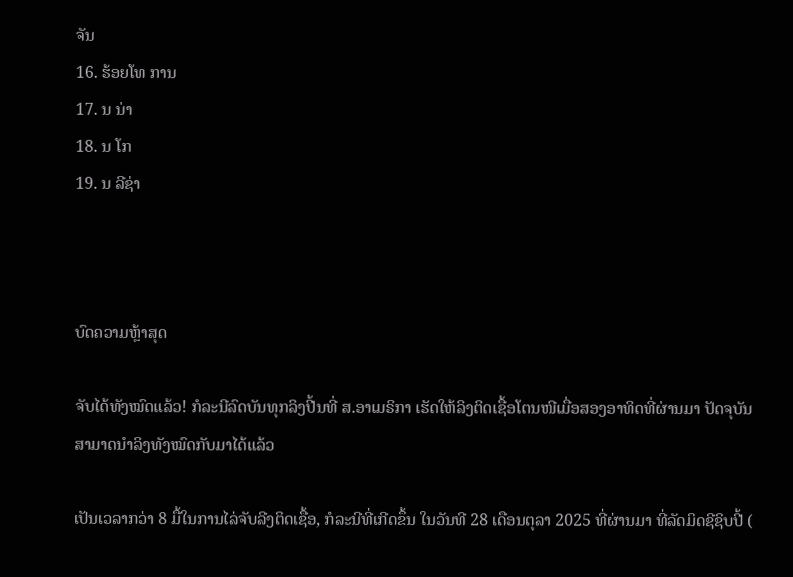ຈັນ
16. ຮ້ອຍໂທ ການ
17. ນ ນ່າ
18. ນ ໂກ
19. ນ ລີຊ່າ



ບົດຄວາມຫຼ້າສຸດ

ຈັບໄດ້ທັງໝົດແລ້ວ! ກໍລະນີລົດບັນທຸກລິງປີ້ນທີ່ ສ.ອາເມຣິກາ ເຮັດໃຫ້ລິງຕິດເຊື້ອໂຕນໜີເມື່ອສອງອາທິດທີ່ຜ່ານມາ ປັດຈຸບັນ ສາມາດນຳລິງທັງໝົດກັບມາໄດ້ແລ້ວ

ເປັນເວລາກວ່າ 8 ມື້ໃນການໄລ່ຈັບລີງຕິດເຊື້ອ, ກໍລະນີທີ່ເກີດຂຶ້ນ ໃນວັນທີ 28 ເດືອນຕຸລາ 2025 ທີ່ຜ່ານມາ ທີ່ລັດມິດຊີຊິບປີ້ (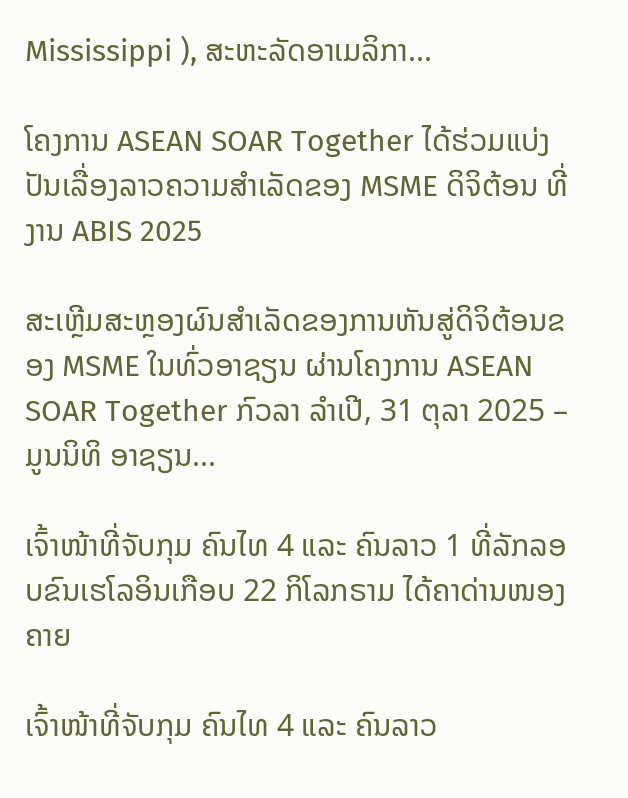Mississippi ), ສະຫະລັດອາເມລິກາ...

ໂຄງການ ASEAN SOAR Together ໄດ້ຮ່ວມແບ່ງປັນເລື່ອງລາວຄວາມສໍາເລັດຂອງ MSME ດິຈິຕ້ອນ ທີ່ງານ ABIS 2025

ສະເຫຼີມສະຫຼອງຜົນສໍາເລັດຂອງການຫັນສູ່ດິຈິຕ້ອນຂອງ MSME ໃນທົ່ວອາຊຽນ ຜ່ານໂຄງການ ASEAN SOAR Together ກົວລາ ລໍາເປີ, 31 ຕຸລາ 2025 – ມູນນິທິ ອາຊຽນ...

ເຈົ້າໜ້າທີ່ຈັບກຸມ ຄົນໄທ 4 ແລະ ຄົນລາວ 1 ທີ່ລັກລອບຂົນເຮໂລອິນເກືອບ 22 ກິໂລກຣາມ ໄດ້ຄາດ່ານໜອງຄາຍ

ເຈົ້າໜ້າທີ່ຈັບກຸມ ຄົນໄທ 4 ແລະ ຄົນລາວ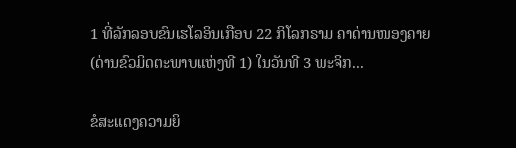1 ທີ່ລັກລອບຂົນເຮໂລອິນເກືອບ 22 ກິໂລກຣາມ ຄາດ່ານໜອງຄາຍ (ດ່ານຂົວມິດຕະພາບແຫ່ງທີ 1) ໃນວັນທີ 3 ພະຈິກ...

ຂໍສະແດງຄວາມຍິ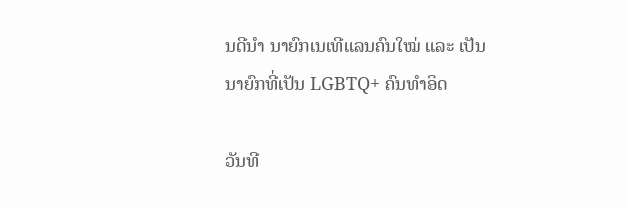ນດີນຳ ນາຍົກເນເທີແລນຄົນໃໝ່ ແລະ ເປັນນາຍົກທີ່ເປັນ LGBTQ+ ຄົນທຳອິດ

ວັນທີ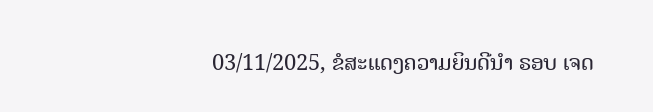03/11/2025, ຂໍສະແດງຄວາມຍິນດີນຳ ຣອບ ເຈດ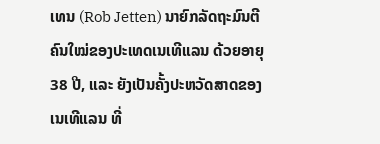ເທນ (Rob Jetten) ນາຍົກລັດຖະມົນຕີຄົນໃໝ່ຂອງປະເທດເນເທີແລນ ດ້ວຍອາຍຸ 38 ປີ, ແລະ ຍັງເປັນຄັ້ງປະຫວັດສາດຂອງເນເທີແລນ ທີ່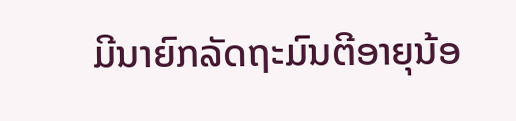ມີນາຍົກລັດຖະມົນຕີອາຍຸນ້ອ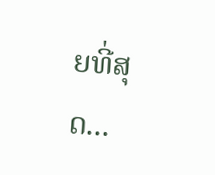ຍທີ່ສຸດ...